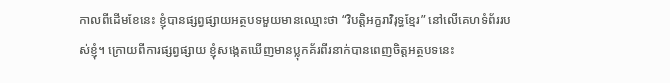កាលពីដើមខែនេះ ខ្ញុំបានផ្សព្វផ្សាយអត្ថបទមួយមានឈ្មោះថា “វិបត្តិអក្ខរាវិរុទ្ធខ្មែរ” នៅលើគេហទំព័ររបស់ខ្ញុំ។ ក្រោយពីការផ្សព្វផ្សាយ ខ្ញុំសង្កេតឃើញមានប្លុកគ័រពីរនាក់បានពេញចិត្តអត្ថបទនេះ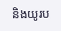និងយូរប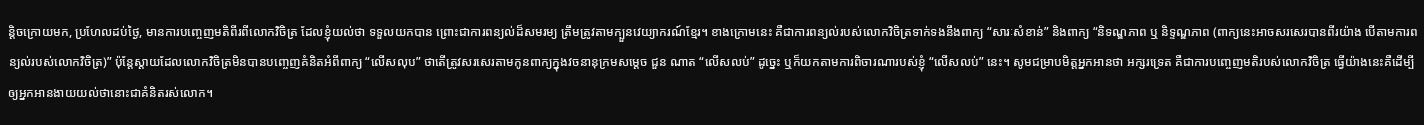ន្តិចក្រោយមក, ប្រហែលដប់ថ្ងៃ, មានការបញ្ចេញមតិពីរពីលោកវិចិត្រ ដែលខ្ញុំយល់ថា ទទួលយកបាន ព្រោះជាការពន្យល់ដ៏សមរម្យ ត្រឹមត្រូវតាមក្បួនវេយ្យាករណ៍ខ្មែរ។ ខាងក្រោមនេះ គឺជាការពន្យល់របស់លោកវិចិត្រទាក់ទងនឹងពាក្យ “សារៈសំខាន់” និងពាក្យ “និទណ្ឌភាព ឬ និទ្ទណ្ឌភាព (ពាក្យនេះអាចសរសេរបានពីរយ៉ាង បើតាមការពន្យល់របស់លោកវិចិត្រ)” ប៉ុន្តែស្ដាយដែលលោកវិចិត្រមិនបានបញ្ចេញគំនិតអំពីពាក្យ “លើសលុប” ថាតើត្រូវសរសេរតាមកូនពាក្យក្នុងវចនានុក្រមសម្ដេច ជួន ណាត “លើសលប់” ដូច្នេះ ឬក៏យកតាមការពិចារណារបស់ខ្ញុំ “លើសលប់” នេះ។ សូមជម្រាបមិត្តអ្នកអានថា អក្សរទ្រេត គឺជាការបញ្ចេញមតិរបស់លោកវិចិត្រ ធ្វើយ៉ាងនេះគឺដើម្បីឲ្យអ្នកអានងាយយល់ថានោះជាគំនិតរស់លោក។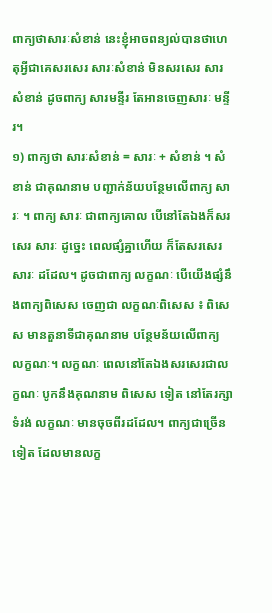ពាក្យថាសារៈសំខាន់ នេះខ្ញុំអាចពន្យល់បានថាហេតុអ្វីជាគេសរសេរ សារៈសំខាន់ មិនសរសេរ សារសំខាន់ ដូចពាក្យ សារមន្ទីរ តែអានចេញសារៈ មន្ទីរ។
១) ពាក្យថា សារៈសំខាន់ = សារៈ + សំខាន់ ។ សំខាន់ ជាគុណនាម បញ្ជាក់ន័យបន្ថែមលើពាក្យ សារៈ ។ ពាក្យ សារៈ ជាពាក្យគោល បើនៅតែឯងក៏សរសេរ សារៈ ដូច្នេះ ពេលផ្សំគ្នាហើយ ក៏តែសរសេរ សារៈ ដដែល។ ដូចជាពាក្យ លក្ខណៈ បើយើងផ្សំនឹងពាក្យពិសេស ចេញជា លក្ខណៈពិសេស ៖ ពិសេស មានតួនាទីជាគុណនាម បន្ថែមន័យលើពាក្យ លក្ខណៈ។ លក្ខណៈ ពេលនៅតែឯងសរសេរជាលក្ខណៈ បូកនឹងគុណនាម ពិសេស ទៀត នៅតែរក្សាទំរង់ លក្ខណៈ មានចុចពីរដដែល។ ពាក្យជាច្រើនទៀត ដែលមានលក្ខ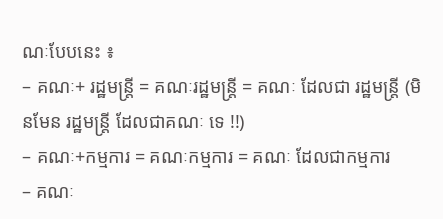ណៈបែបនេះ ៖
– គណៈ+ រដ្ឋមន្ត្រី = គណៈរដ្ឋមន្ត្រី = គណៈ ដែលជា រដ្ឋមន្ត្រី (មិនមែន រដ្ឋមន្ត្រី ដែលជាគណៈ ទេ !!)
– គណៈ+កម្មការ = គណៈកម្មការ = គណៈ ដែលជាកម្មការ
– គណៈ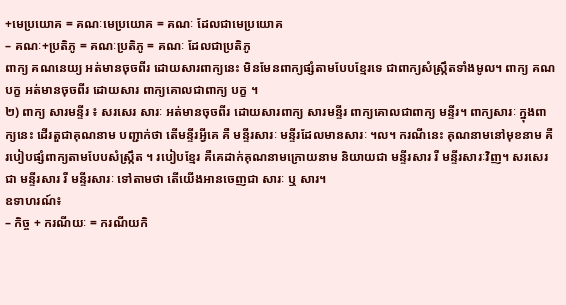+មេប្រយោគ = គណៈមេប្រយោគ = គណៈ ដែលជាមេប្រយោគ
– គណៈ+ប្រតិភូ = គណៈប្រតិភូ = គណៈ ដែលជាប្រតិភូ
ពាក្យ គណនេយ្យ អត់មានចុចពីរ ដោយសារពាក្យនេះ មិនមែនពាក្យផ្សំតាមបែបខ្មែរទេ ជាពាក្យសំស្ក្រឹតទាំងមូល។ ពាក្យ គណបក្ខ អត់មានចុចពីរ ដោយសារ ពាក្យគោលជាពាក្យ បក្ខ ។
២) ពាក្យ សារមន្ទីរ ៖ សរសេរ សារៈ អត់មានចុចពីរ ដោយសារពាក្យ សារមន្ទីរ ពាក្យគោលជាពាក្យ មន្ទីរ។ ពាក្យសារៈ ក្នុងពាក្យនេះ ដើរតួជាគុណនាម បញ្ជាក់ថា តើមន្ទីរអ្វីគេ គឺ មន្ទីរសារៈ មន្ទីរដែលមានសារៈ ។ល។ ករណីនេះ គុណនាមនៅមុខនាម គឺរបៀបផ្សំពាក្យតាមបែបសំស្ក្រឹត ។ របៀបខ្មែរ គឺគេដាក់គុណនាមក្រោយនាម និយាយជា មន្ទីរសារ រឺ មន្ទីរសារៈវិញ។ សរសេរជា មន្ទីរសារ រឺ មន្ទីរសារៈ ទៅតាមថា តើយើងអានចេញជា សារៈ ឬ សារ។
ឧទាហរណ៍៖
– កិច្ច + ករណីយៈ = ករណីយកិ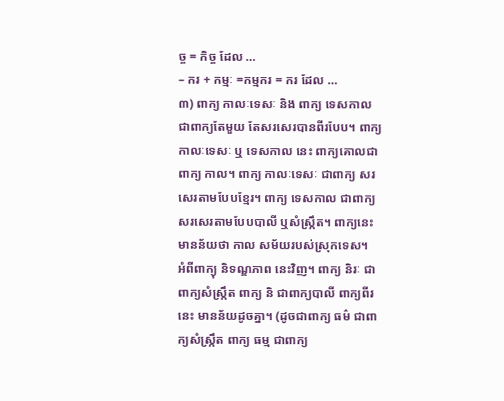ច្ច = កិច្ច ដែល …
– ករ + កម្មៈ =កម្មករ = ករ ដែល …
៣) ពាក្យ កាលៈទេសៈ និង ពាក្យ ទេសកាល ជាពាក្យតែមួយ តែសរសេរបានពីរបែប។ ពាក្យ កាលៈទេសៈ ឬ ទេសកាល នេះ ពាក្យគោលជាពាក្យ កាល។ ពាក្យ កាលៈទេសៈ ជាពាក្យ សរសេរតាមបែបខ្មែរ។ ពាក្យ ទេសកាល ជាពាក្យសរសេរតាមបែបបាលី ឬសំស្ក្រឹត។ ពាក្យនេះ មានន័យថា កាល សម័យរបស់ស្រុកទេស។
អំពីពាក្យុ និទណ្ឌភាព នេះវិញ។ ពាក្យ និរៈ ជាពាក្យសំស្ក្រឹត ពាក្យ និ ជាពាក្យបាលី ពាក្យពីរនេះ មានន័យដូចគ្នា។ (ដូចជាពាក្យ ធម៌ ជាពាក្យសំស្ក្រឹត ពាក្យ ធម្ម ជាពាក្យ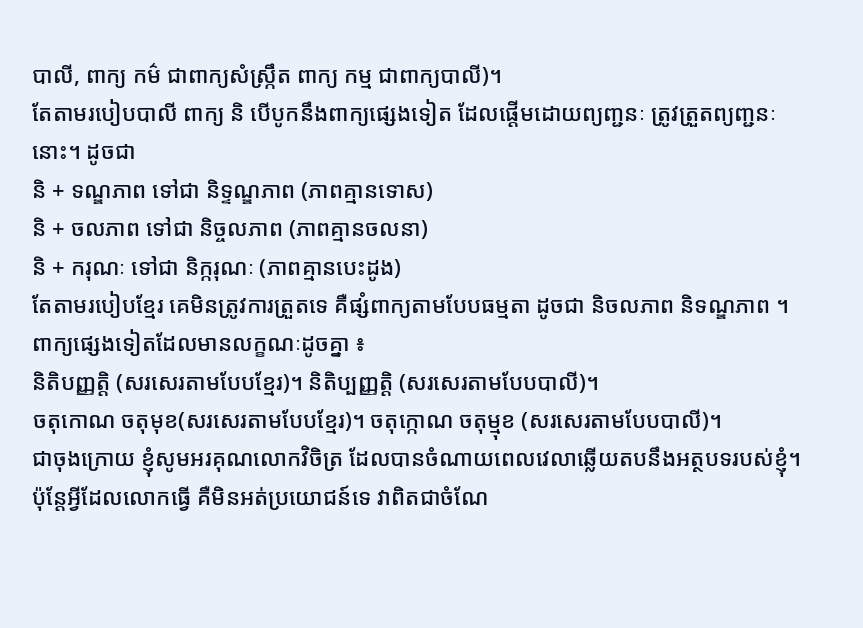បាលី, ពាក្យ កម៌ ជាពាក្យសំស្ក្រឹត ពាក្យ កម្ម ជាពាក្យបាលី)។
តែតាមរបៀបបាលី ពាក្យ និ បើបូកនឹងពាក្យផ្សេងទៀត ដែលផ្ដើមដោយព្យញ្ជនៈ ត្រូវត្រួតព្យញ្ជនៈនោះ។ ដូចជា
និ + ទណ្ឌភាព ទៅជា និទ្ទណ្ឌភាព (ភាពគ្មានទោស)
និ + ចលភាព ទៅជា និច្ចលភាព (ភាពគ្មានចលនា)
និ + ករុណៈ ទៅជា និក្ករុណៈ (ភាពគ្មានបេះដូង)
តែតាមរបៀបខ្មែរ គេមិនត្រូវការត្រួតទេ គឺផ្សំពាក្យតាមបែបធម្មតា ដូចជា និចលភាព និទណ្ឌភាព ។
ពាក្យផ្សេងទៀតដែលមានលក្ខណៈដូចគ្នា ៖
និតិបញ្ញត្តិ (សរសេរតាមបែបខ្មែរ)។ និតិប្បញ្ញត្តិ (សរសេរតាមបែបបាលី)។
ចតុកោណ ចតុមុខ(សរសេរតាមបែបខ្មែរ)។ ចតុក្កោណ ចតុម្មុខ (សរសេរតាមបែបបាលី)។
ជាចុងក្រោយ ខ្ញុំសូមអរគុណលោកវិចិត្រ ដែលបានចំណាយពេលវេលាឆ្លើយតបនឹងអត្ថបទរបស់ខ្ញុំ។ ប៉ុន្តែអ្វីដែលលោកធ្វើ គឺមិនអត់ប្រយោជន៍ទេ វាពិតជាចំណែ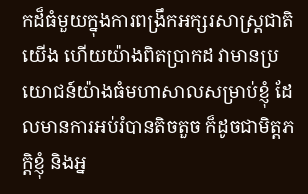កដ៏ធំមួយក្នុងការពង្រឹកអក្សរសាស្ត្រជាតិយើង ហើយយ៉ាងពិតប្រាកដ វាមានប្រយោជន៍យ៉ាងធំមហាសាលសម្រាប់ខ្ញុំ ដែលមានការអប់រំបានតិចតួច ក៏ដូចជាមិត្តភក្ដិខ្ញុំ និងអ្ន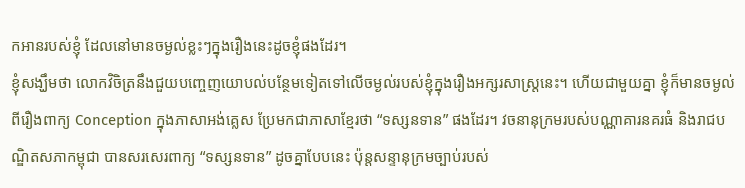កអានរបស់ខ្ញុំ ដែលនៅមានចម្ងល់ខ្លះៗក្នុងរឿងនេះដូចខ្ញុំផងដែរ។
ខ្ញុំសង្ឃឹមថា លោកវិចិត្រនឹងជួយបញ្ចេញយោបល់បន្ថែមទៀតទៅលើចម្ងល់របស់ខ្ញុំក្នុងរឿងអក្សរសាស្ត្រនេះ។ ហើយជាមួយគ្នា ខ្ញុំក៏មានចម្ងល់ពីរឿងពាក្យ Conception ក្នុងភាសាអង់គ្លេស ប្រែមកជាភាសាខ្មែរថា “ទស្សនទាន” ផងដែរ។ វចនានុក្រមរបស់បណ្ណាគារនគរធំ និងរាជបណ្ឌិតសភាកម្ពុជា បានសរសេរពាក្យ “ទស្សនទាន” ដូចគ្នាបែបនេះ ប៉ុន្តសន្ទានុក្រមច្បាប់របស់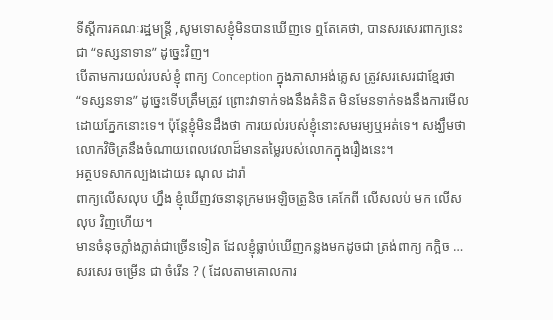ទីស្ដីការគណៈរដ្ឋមន្ត្រី ,សូមទោសខ្ញុំមិនបានឃើញទេ ឮតែគេថា, បានសរសេរពាក្យនេះជា “ទស្សនាទាន” ដូច្នេះវិញ។
បើតាមការយល់របស់ខ្ញុំ ពាក្យ Conception ក្នុងភាសាអង់គ្លេស ត្រូវសរសេរជាខ្មែរថា “ទស្សនទាន” ដូច្នេះទើបត្រឹមត្រូវ ព្រោះវាទាក់ទងនឹងគំនិត មិនមែនទាក់ទងនឹងការមើលដោយភ្នែកនោះទេ។ ប៉ុន្តែខ្ញុំមិនដឹងថា ការយល់របស់ខ្ញុំនោះសមរម្យឬអត់ទេ។ សង្ឃឹមថា លោកវិចិត្រនឹងចំណាយពេលវេលាដ៏មានតម្លៃរបស់លោកក្នុងរឿងនេះ។
អត្ថបទសាកល្បងដោយ៖ ណុល ដារ៉ា
ពាក្យលើសលុប ហ្នឹង ខ្ញុំឃើញវចនានុក្រមអេឡិចត្រូនិច គេកែពី លើសលប់ មក លើសលុប វិញហើយ។
មានចំនុចភ្លាំងភ្លាត់ជាច្រើនទៀត ដែលខ្ញុំធ្លាប់ឃើញកន្លងមកដូចជា ត្រង់ពាក្យ កក្អិច … សរសេរ ចម្រើន ជា ចំរើន ? ( ដែលតាមគោលការ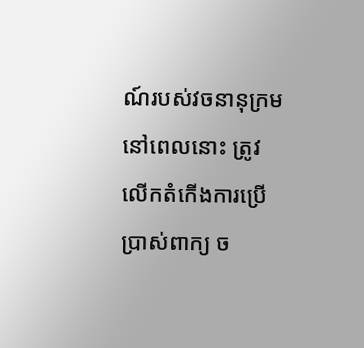ណ៍របស់វចនានុក្រមនៅពេលនោះ ត្រូវលើកតំកើងការប្រើប្រាស់ពាក្យ ច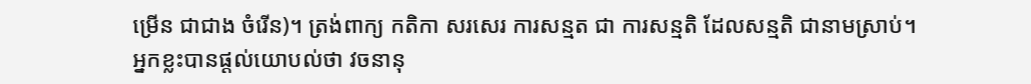ម្រើន ជាជាង ចំរើន)។ ត្រង់ពាក្យ កតិកា សរសេរ ការសន្មត ជា ការសន្មតិ ដែលសន្មតិ ជានាមស្រាប់។
អ្នកខ្លះបានផ្ដល់យោបល់ថា វចនានុ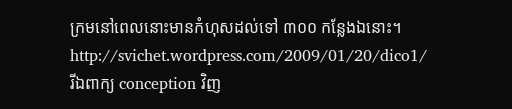ក្រមនៅពេលនោះមានកំហុសដល់ទៅ ៣០០ កន្លែងឯនោះ។ http://svichet.wordpress.com/2009/01/20/dico1/
រីឯពាក្យ conception វិញ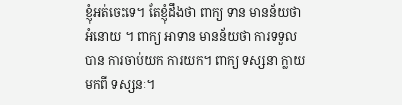ខ្ញុំអត់ចេះទេ។ តែខ្ញុំដឹងថា ពាក្យ ទាន មានន័យថា អំនោយ ។ ពាក្យ អាទាន មានន័យថា ការទទួលបាន ការចាប់យក ការយក។ ពាក្យ ទស្សនា ក្លាយមកពី ទស្សនៈ។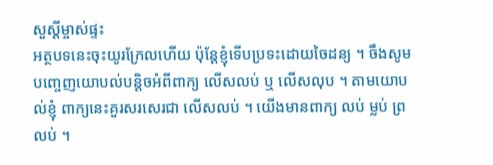សួស្ដីម្ចាស់ផ្ទះ
អត្ថបទនេះចុះយូរក្រែលហើយ ប៉ុន្ដែខ្ញុំទើបប្រទះដោយចៃដន្យ ។ ចឹងសូមបញ្ចេញយោបល់បន្ដិចអំពីពាក្យ លើសលប់ ឬ លើសលុប ។ តាមយោបល់ខ្ញុំ ពាក្យនេះគួរសរសេរជា លើសលប់ ។ យើងមានពាក្យ លប់ ម្លប់ ព្រលប់ ។